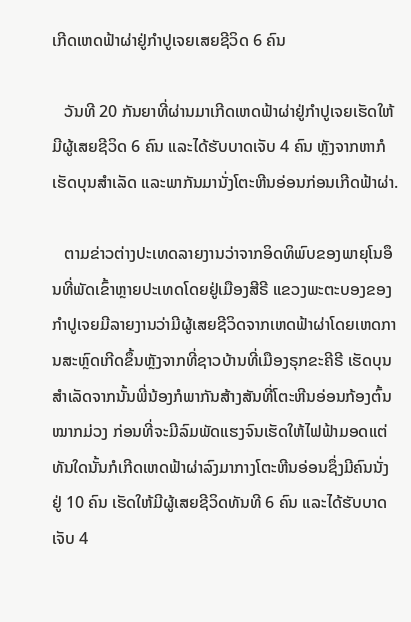ເກີດເຫດຟ້າຜ່າຢູ່ກຳປູເຈຍເສຍຊີວິດ 6 ຄົນ

   ວັນທີ 20 ກັນຍາທີ່ຜ່ານມາເກີດເຫດຟ້າຜ່າຢູ່ກຳປູເຈຍເຮັດໃຫ້ມີຜູ້ເສຍຊີວິດ 6 ຄົນ ແລະໄດ້ຮັບບາດເຈັບ 4 ຄົນ ຫຼັງຈາກຫາກໍເຮັດບຸນສຳເລັດ ແລະພາກັນມານັ່ງໂຕະຫີນອ່ອນກ່ອນເກີດຟ້າຜ່າ.

   ຕາມຂ່າວຕ່າງປະເທດລາຍງານວ່າຈາກອິດທິພົບຂອງພາຍຸໂນອຶນທີ່ພັດເຂົ້າຫຼາຍປະເທດໂດຍຢູ່ເມືອງສີຣີ ແຂວງພະຕະບອງຂອງກຳປູເຈຍມີລາຍງານວ່າມີຜູ້ເສຍຊີວິດຈາກເຫດຟ້າຜ່າໂດຍເຫດການສະຫຼົດເກີດຂຶ້ນຫຼັງຈາກທີ່ຊາວບ້ານທີ່ເມືອງຣຸກຂະຄີຣີ ເຮັດບຸນສຳເລັດຈາກນັ້ນພີ່ນ້ອງກໍພາກັນສ້າງສັນທີ່ໂຕະຫີນອ່ອນກ້ອງຕົ້ນໝາກມ່ວງ ກ່ອນທີ່ຈະມີລົມພັດແຮງຈົນເຮັດໃຫ້ໄຟຟ້າມອດແຕ່ທັນໃດນັ້ນກໍເກີດເຫດຟ້າຜ່າລົງມາກາງໂຕະຫີນອ່ອນຊຶ່ງມີຄົນນັ່ງຢູ່ 10 ຄົນ ເຮັດໃຫ້ມີຜູ້ເສຍຊີວິດທັນທີ 6 ຄົນ ແລະໄດ້ຮັບບາດເຈັບ 4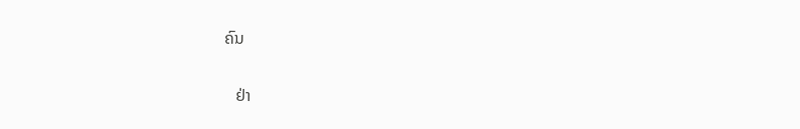ຄົນ

   ຢ່າ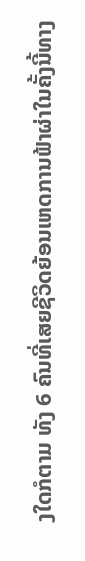ງໃດກໍຕາມ ທັງ 6 ຄົນທີ່ເສຍຊີວິດຍ້ອນເຫດການຟ້າຜ່າໃນຄັ້ງນີ້ທາງ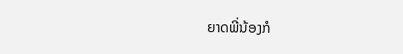ຍາດພີ່ນ້ອງກໍ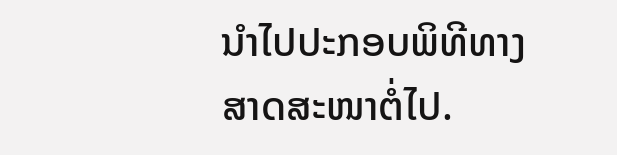ນໍາໄປປະກອບພິທີທາງສາດສະໜາຕໍ່ໄປ.